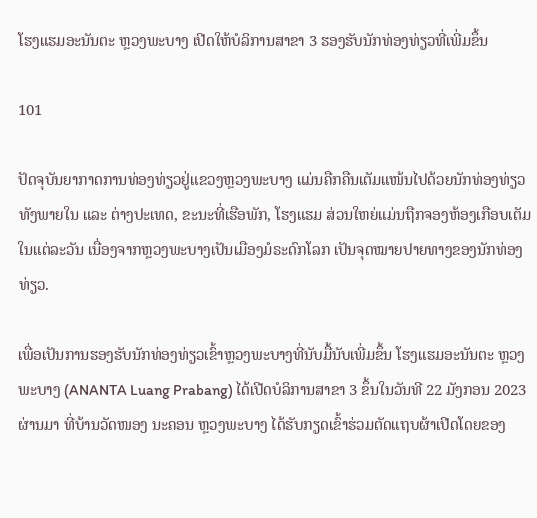ໂຮງແຮມອະນັນຕະ ຫຼວງພະບາງ ເປີດໃຫ້ບໍລິການສາຂາ 3 ຮອງຮັບນັກທ່ອງທ່ຽວທີ່ເພີ່ມຂຶ້ນ

101

ປັດຈຸບັນຍາກາດການທ່ອງທ່ຽວຢູ່ແຂວງຫຼວງພະບາງ ແມ່ນຄືກຄືນເຕັມແໜ້ນໄປດ້ວຍນັກທ່ອງທ່ຽວທັງພາຍໃນ ແລະ ຕ່າງປະເທດ, ຂະນະທີ່ເຮືອພັກ, ໂຮງແຮມ ສ່ວນໃຫຍ່ແມ່ນຖືກຈອງຫ້ອງເກືອບເຕັມໃນແຕ່ລະວັນ ເນື່ອງຈາກຫຼວງພະບາງເປັນເມືອງມໍຣະດົກໂລກ ເປັນຈຸດໝາຍປາຍທາງຂອງນັກທ່ອງທ່ຽວ.

ເພື່ອເປັນການຮອງຮັບນັກທ່ອງທ່ຽວເຂົ້າຫຼວງພະບາງທີ່ນັບມື້ນັບເພີ່ມຂຶ້ນ ໂຮງແຮມອະນັນຕະ ຫຼວງພະບາງ (ANANTA Luang Prabang) ໄດ້ເປີດບໍລິການສາຂາ 3 ຂຶ້ນໃນວັນທີ 22 ມັງກອນ 2023 ຜ່ານມາ ທີ່ບ້ານວັດໜອງ ນະຄອນ ຫຼວງພະບາງ ໄດ້ຮັບກຽດເຂົ້າຮ່ວມຕັດແຖບຜ້າເປີດໂດຍຂອງ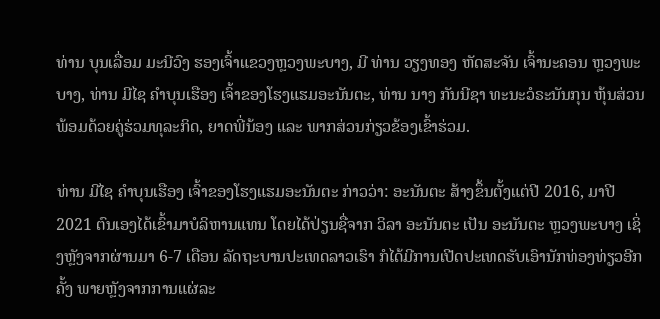ທ່ານ ບຸນເລື່ອມ ມະນີວົງ ຮອງເຈົ້າແຂວງຫຼວງພະບາງ, ມີ ທ່ານ ວຽງທອງ ຫັດສະຈັນ ເຈົ້ານະຄອນ ຫຼວງພະບາງ, ທ່ານ ມີໄຊ ຄຳບຸນເຮືອງ ເຈົ້າຂອງໂຮງແຮມອະນັນຕະ, ທ່ານ ນາງ ກັນນີຊາ ທະນະວໍຣະນັນກຸນ ຫຸ້ນສ່ວນ ພ້ອມດ້ວຍຄູ່ຮ່ວມທຸລະກິດ, ຍາດພີ່ນ້ອງ ແລະ ພາກສ່ວນກ່ຽວຂ້ອງເຂົ້າຮ່ວມ.

ທ່ານ ມີໄຊ ຄຳບຸນເຮືອງ ເຈົ້າຂອງໂຮງແຮມອະນັນຕະ ກ່າວວ່າ: ອະນັນຕະ ສ້າງຂຶ້ນຕັ້ງແຕ່ປີ 2016, ມາປີ 2021 ຕົນເອງໄດ້ເຂົ້າມາບໍລິຫານແທນ ໂດຍໄດ້ປ່ຽນຊື່ຈາກ ວິລາ ອະນັນຕະ ເປັນ ອະນັນຕະ ຫຼວງພະບາງ ເຊິ່ງຫຼັງຈາກຜ່ານມາ 6-7 ເດືອນ ລັດຖະບານປະເທດລາວເຮົາ ກໍໄດ້ມີການເປີດປະເທດຮັບເອົານັກທ່ອງທ່ຽວອີກຄັ້ງ ພາຍຫຼັງຈາກການແຜ່ລະ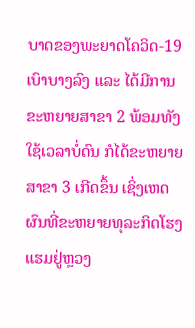ບາດຂອງພະຍາດໂຄວິດ-19 ເບົາບາງລົງ ແລະ ໄດ້ມີການຂະຫຍາຍສາຂາ 2 ພ້ອມທັງໃຊ້ເວລາບໍ່ດົນ ກໍໄດ້ຂະຫຍາຍສາຂາ 3 ເກີດຂຶ້ນ ເຊິ່ງເຫດຜົນທີ່ຂະຫຍາຍທຸລະກິດໂຮງແຮມຢູ່ຫຼວງ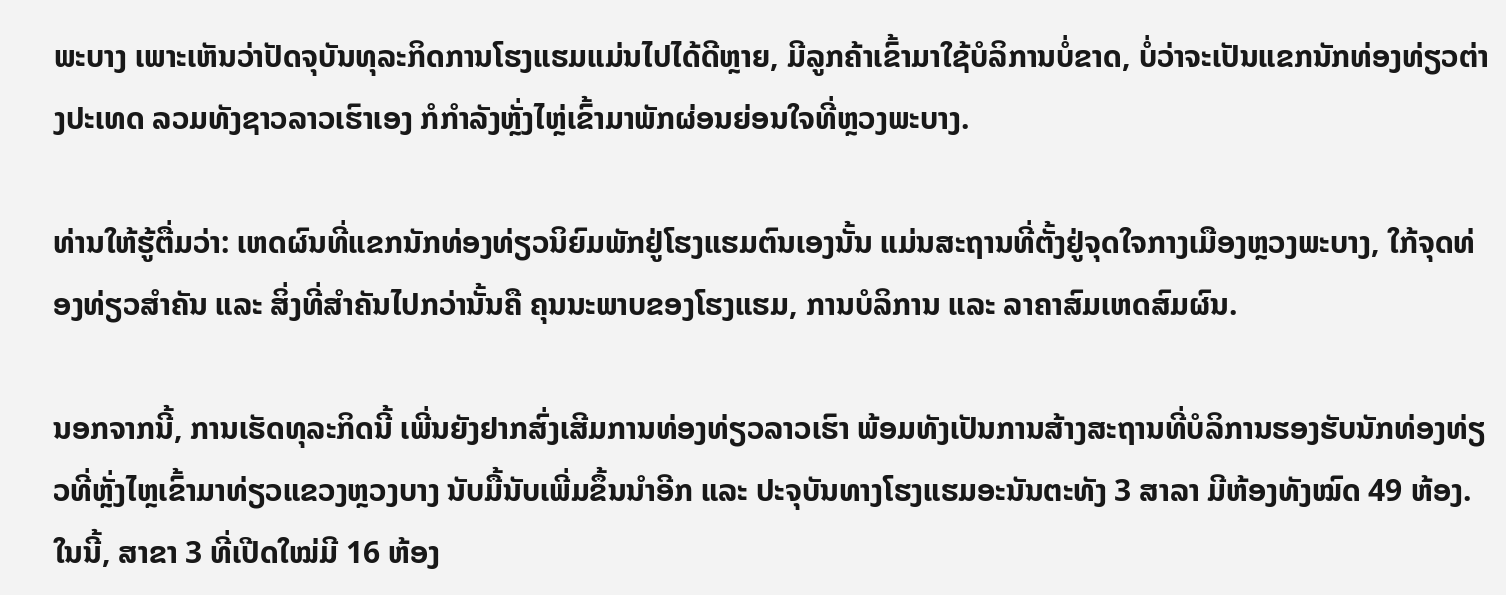ພະບາງ ເພາະເຫັນວ່າປັດຈຸບັນທຸລະກິດການໂຮງແຮມແມ່ນໄປໄດ້ດີຫຼາຍ, ມີລູກຄ້າເຂົ້າມາໃຊ້ບໍລິການບໍ່ຂາດ, ບໍ່ວ່າຈະເປັນແຂກນັກທ່ອງທ່ຽວຕ່າງປະເທດ ລວມທັງຊາວລາວເຮົາເອງ ກໍກຳລັງຫຼັ່ງໄຫຼ່ເຂົ້າມາພັກຜ່ອນຍ່ອນໃຈທີ່ຫຼວງພະບາງ.

ທ່ານໃຫ້ຮູ້ຕື່ມວ່າ: ເຫດຜົນທີ່ແຂກນັກທ່ອງທ່ຽວນິຍົມພັກຢູ່ໂຮງແຮມຕົນເອງນັ້ນ ແມ່ນສະຖານທີ່ຕັ້ງຢູ່ຈຸດໃຈກາງເມືອງຫຼວງພະບາງ, ໃກ້ຈຸດທ່ອງທ່ຽວສຳຄັນ ແລະ ສິ່ງທີ່ສຳຄັນໄປກວ່ານັ້ນຄື ຄຸນນະພາບຂອງໂຮງແຮມ, ການບໍລິການ ແລະ ລາຄາສົມເຫດສົມຜົນ.

ນອກຈາກນີ້, ການເຮັດທຸລະກິດນີ້ ເພີ່ນຍັງຢາກສົ່ງເສີມການທ່ອງທ່ຽວລາວເຮົາ ພ້ອມທັງເປັນການສ້າງສະຖານທີ່ບໍລິການຮອງຮັບນັກທ່ອງທ່ຽວທີ່ຫຼັ່ງໄຫຼເຂົ້າມາທ່ຽວແຂວງຫຼວງບາງ ນັບມື້ນັບເພີ່ມຂຶ້ນນຳອີກ ແລະ ປະຈຸບັນທາງໂຮງແຮມອະນັນຕະທັງ 3 ສາລາ ມີຫ້ອງທັງໝົດ 49 ຫ້ອງ. ໃນນີ້, ສາຂາ 3 ທີ່ເປີດໃໝ່ມີ 16 ຫ້ອງ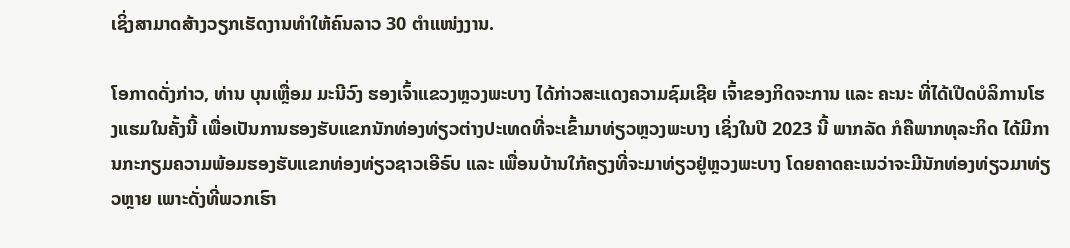ເຊິ່ງສາມາດສ້າງວຽກເຮັດງານທຳໃຫ້ຄົນລາວ 30 ຕຳແໜ່ງງານ.

ໂອກາດດັ່ງກ່າວ, ທ່ານ ບຸນເຫຼື່ອມ ມະນີວົງ ຮອງເຈົ້າແຂວງຫຼວງພະບາງ ໄດ້ກ່າວສະແດງຄວາມຊົມເຊີຍ ເຈົ້າຂອງກິດຈະການ ແລະ ຄະນະ ທີ່ໄດ້ເປີດບໍລິການໂຮງແຮມໃນຄັ້ງນີ້ ເພື່ອເປັນການຮອງຮັບແຂກນັກທ່ອງທ່ຽວຕ່າງປະເທດທີ່ຈະເຂົ້າມາທ່ຽວຫຼວງພະບາງ ເຊິ່ງໃນປີ 2023 ນີ້ ພາກລັດ ກໍຄືພາກທຸລະກິດ ໄດ້ມີການກະກຽມຄວາມພ້ອມຮອງຮັບແຂກທ່ອງທ່ຽວຊາວເອີຣົບ ແລະ ເພື່ອນບ້ານໃກ້ຄຽງທີ່ຈະມາທ່ຽວຢູ່ຫຼວງພະບາງ ໂດຍຄາດຄະເນວ່າຈະມີນັກທ່ອງທ່ຽວມາທ່ຽວຫຼາຍ ເພາະດັ່ງທີ່ພວກເຮົາ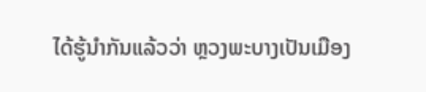ໄດ້ຮູ້ນຳກັນແລ້ວວ່າ ຫຼວງພະບາງເປັນເມືອງ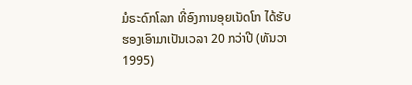ມໍຣະດົກໂລກ ທີ່ອົງການອຸຍເນັດໂກ ໄດ້ຮັບຮອງເອົາມາເປັນເວລາ 20 ກວ່າປີ (ທັນວາ 1995)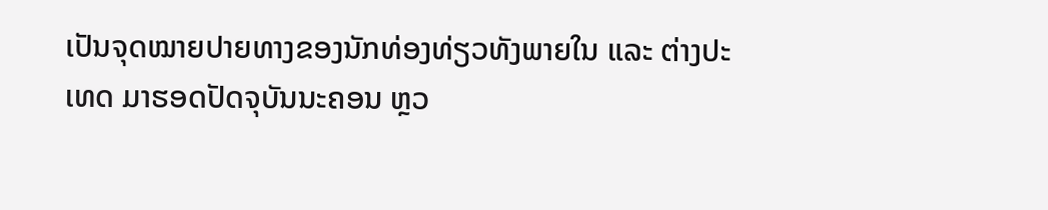ເປັນຈຸດໝາຍປາຍທາງຂອງນັກທ່ອງທ່ຽວທັງພາຍໃນ ແລະ ຕ່າງປະເທດ ມາຮອດປັດຈຸບັນນະຄອນ ຫຼວ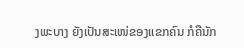ງພະບາງ ຍັງເປັນສະເໜ່ຂອງແຂກຄົນ ກໍຄືນັກ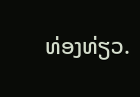ທ່ອງທ່ຽວ.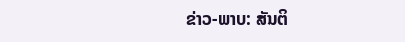ຂ່າວ-ພາບ: ສັນຕິ